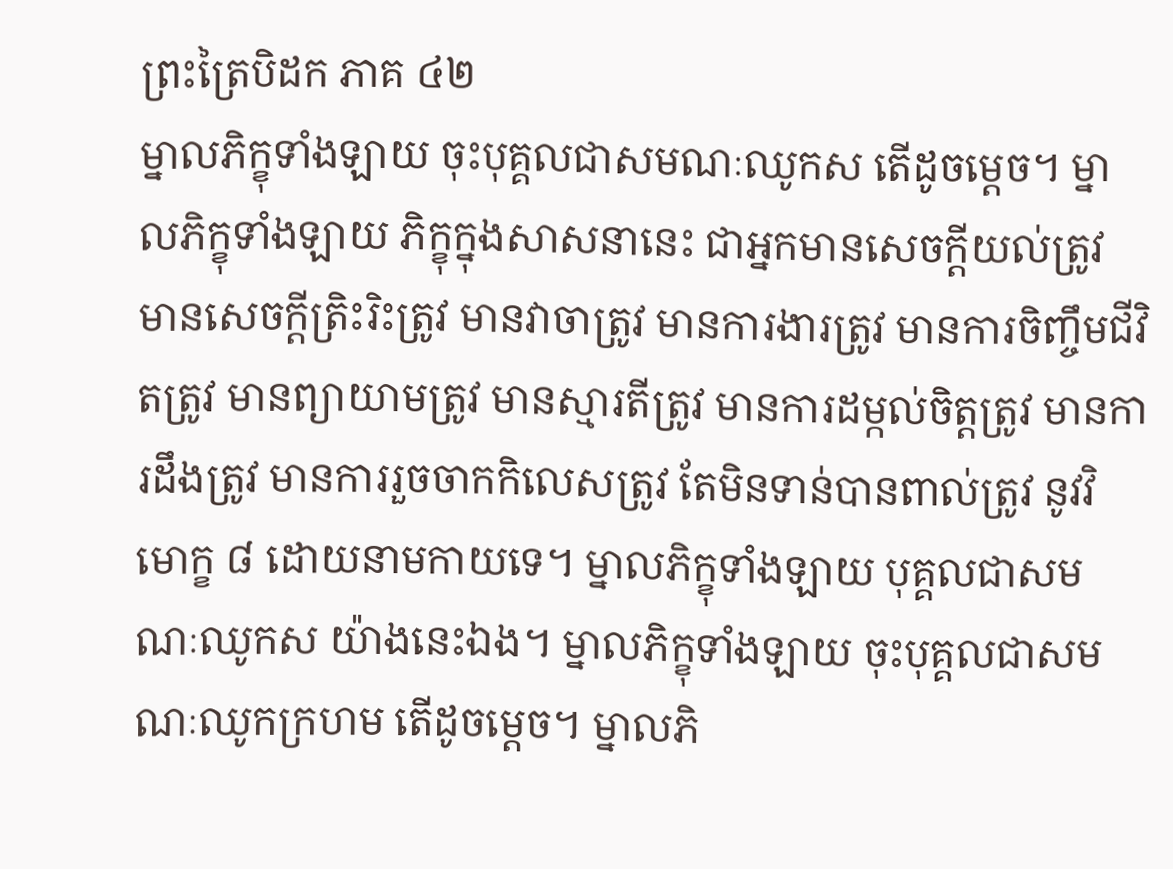ព្រះត្រៃបិដក ភាគ ៤២
ម្នាលភិក្ខុទាំងឡាយ ចុះបុគ្គលជាសមណៈឈូកស តើដូចម្តេច។ ម្នាលភិក្ខុទាំងឡាយ ភិក្ខុក្នុងសាសនានេះ ជាអ្នកមានសេចក្តីយល់ត្រូវ មានសេចក្តីត្រិះរិះត្រូវ មានវាចាត្រូវ មានការងារត្រូវ មានការចិញ្ចឹមជីវិតត្រូវ មានព្យាយាមត្រូវ មានស្មារតីត្រូវ មានការដម្កល់ចិត្តត្រូវ មានការដឹងត្រូវ មានការរួចចាកកិលេសត្រូវ តែមិនទាន់បានពាល់ត្រូវ នូវវិមោក្ខ ៨ ដោយនាមកាយទេ។ ម្នាលភិក្ខុទាំងឡាយ បុគ្គលជាសមណៈឈូកស យ៉ាងនេះឯង។ ម្នាលភិក្ខុទាំងឡាយ ចុះបុគ្គលជាសមណៈឈូកក្រហម តើដូចម្តេច។ ម្នាលភិ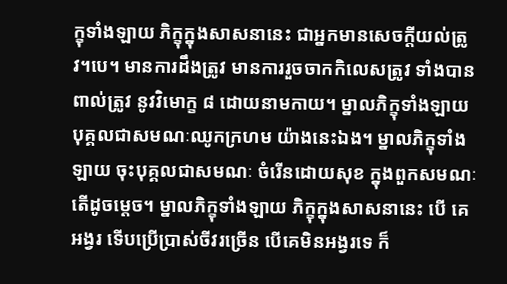ក្ខុទាំងឡាយ ភិក្ខុក្នុងសាសនានេះ ជាអ្នកមានសេចក្តីយល់ត្រូវ។បេ។ មានការដឹងត្រូវ មានការរួចចាកកិលេសត្រូវ ទាំងបានពាល់ត្រូវ នូវវិមោក្ខ ៨ ដោយនាមកាយ។ ម្នាលភិក្ខុទាំងឡាយ បុគ្គលជាសមណៈឈូកក្រហម យ៉ាងនេះឯង។ ម្នាលភិក្ខុទាំងឡាយ ចុះបុគ្គលជាសមណៈ ចំរើនដោយសុខ ក្នុងពួកសមណៈ តើដូចម្តេច។ ម្នាលភិក្ខុទាំងឡាយ ភិក្ខុក្នុងសាសនានេះ បើ គេអង្វរ ទើបប្រើប្រាស់ចីវរច្រើន បើគេមិនអង្វរទេ ក៏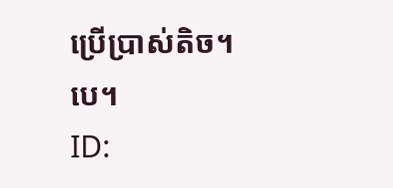ប្រើប្រាស់តិច។បេ។
ID: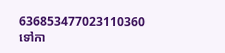636853477023110360
ទៅកា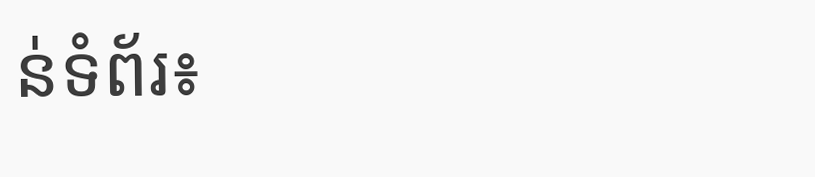ន់ទំព័រ៖